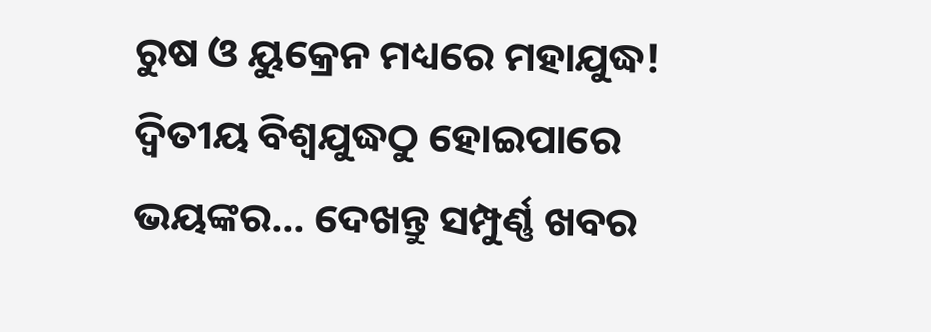ରୁଷ ଓ ୟୁକ୍ରେନ ମଧ୍ୟରେ ମହାଯୁଦ୍ଧ! ଦ୍ଵିତୀୟ ବିଶ୍ଵଯୁଦ୍ଧଠୁ ହୋଇପାରେ ଭୟଙ୍କର… ଦେଖନ୍ତୁ ସମ୍ପୁର୍ଣ୍ଣ ଖବର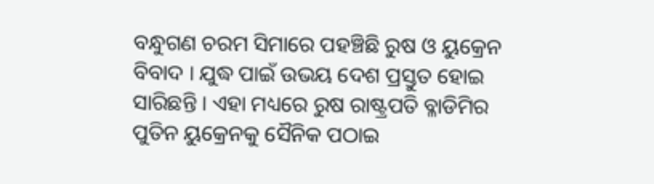ବନ୍ଧୁଗଣ ଚରମ ସିମାରେ ପହଞ୍ଚିଛି ରୁଷ ଓ ୟୁକ୍ରେନ ବିବାଦ । ଯୁଦ୍ଧ ପାଇଁ ଉଭୟ ଦେଶ ପ୍ରସ୍ତୁତ ହୋଇ ସାରିଛନ୍ତି । ଏହା ମଧ୍ୟରେ ରୁଷ ରାଷ୍ଟ୍ରପତି ବ୍ଳାଡିମିର ପୁତିନ ୟୁକ୍ରେନକୁ ସୈନିକ ପଠାଇ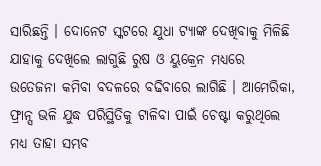ସାରିଛନ୍ତି । ଦୋନେଟ ସ୍କଟରେ ଯୁଧା ଟ୍ୟାଙ୍କ ଦେଖିବାକୁ ମିଳିଛି ଯାହାକୁ ଦେଖିଲେ ଲାଗୁଛି ରୁଷ ଓ ୟୁକ୍ରେନ ମଧ୍ୟରେ ଉତେଜନା କମିବା ବଦଳରେ ବଢିବାରେ ଲାଗିଛି । ଆମେରିକା, ଫ୍ରାନ୍ସ ଭଳି ଯୁଦ୍ଧ ପରିସ୍ଥିତିକୁ ଟାଳିବା ପାଇଁ ଚେଷ୍ଟା କରୁଥିଲେ ମଧ୍ୟ ତାହା ସମ୍ଭବ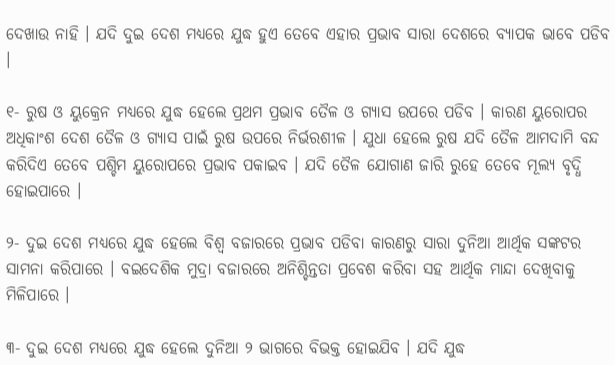ଦେଖାଉ ନାହି । ଯଦି ଦୁଇ ଦେଶ ମଧ୍ୟରେ ଯୁଦ୍ଧ ହୁଏ ତେବେ ଏହାର ପ୍ରଭାବ ସାରା ଦେଶରେ ବ୍ୟାପକ ଭାବେ ପଡିବ ।

୧- ରୁଷ ଓ ୟୁକ୍ରେନ ମଧ୍ୟରେ ଯୁଦ୍ଧ ହେଲେ ପ୍ରଥମ ପ୍ରଭାବ ତୈଳ ଓ ଗ୍ଯାସ ଉପରେ ପଡିବ । କାରଣ ୟୁରୋପର ଅଧିକାଂଶ ଦେଶ ତୈଳ ଓ ଗ୍ଯାସ ପାଇଁ ରୁଷ ଉପରେ ନିର୍ଭରଶୀଳ । ଯୁଧା ହେଲେ ରୁଷ ଯଦି ତୈଳ ଆମଦାମି ବନ୍ଦ କରିଦିଏ ତେବେ ପଶ୍ଚିମ ୟୁରୋପରେ ପ୍ରଭାବ ପକାଇବ । ଯଦି ତୈଳ ଯୋଗାଣ ଜାରି ରୁହେ ତେବେ ମୂଲ୍ୟ ବୃଦ୍ଧି ହୋଇପାରେ ।

୨- ଦୁଇ ଦେଶ ମଧ୍ୟରେ ଯୁଦ୍ଧ ହେଲେ ବିଶ୍ଵ ବଜାରରେ ପ୍ରଭାବ ପଡିବା କାରଣରୁ ସାରା ଦୁନିଆ ଆର୍ଥିକ ସଙ୍କଟର ସାମନା କରିପାରେ । ବଇଦେଶିକ ମୁଦ୍ରା ବଜାରରେ ଅନିଶ୍ଚିନ୍ତତା ପ୍ରବେଶ କରିବା ସହ ଆର୍ଥିକ ମାନ୍ଦା ଦେଖିବାକୁ ମିଳିପାରେ ।

୩- ଦୁଇ ଦେଶ ମଧ୍ୟରେ ଯୁଦ୍ଧ ହେଲେ ଦୁନିଆ ୨ ଭାଗରେ ବିଭକ୍ତ ହୋଇଯିବ । ଯଦି ଯୁଦ୍ଧ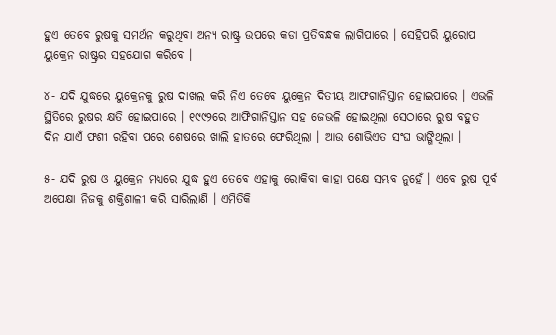ହୁଏ ତେବେ ରୁଷକୁ ସମର୍ଥନ କରୁଥିବା ଅନ୍ୟ ରାଷ୍ଟ୍ର ଉପରେ କଡା ପ୍ରତିବନ୍ଧକ ଲାଗିପାରେ । ସେହିପରି ୟୁରୋପ ୟୁକ୍ରେନ ରାଷ୍ଟ୍ରର ସହଯୋଗ କରିବେ ।

୪- ଯଦି ଯୁଦ୍ଧରେ ୟୁକ୍ରେନକୁ ରୁଷ ଦାଖଲ କରି ନିଏ ତେବେ ୟୁକ୍ରେନ ଦିତୀୟ ଆଫଗାନିସ୍ତାନ ହୋଇପାରେ । ଏଭଳି ସ୍ଥିତିରେ ରୁଷର କ୍ଷତି ହୋଇପାରେ । ୧୯୯୨ରେ ଆଫିଗାନିସ୍ତାନ ସହ ଜେଭଳି ହୋଇଥିଲା ସେଠାରେ ରୁଷ ବହୁତ ଦିନ ଯାଏଁ ଫଶୀ ରହିବା ପରେ ଶେଷରେ ଖାଲି ହାତରେ ଫେରିଥିଲା । ଆଉ ଶୋଭିଏତ ସଂଘ ଭାଙ୍ଗିଥିଲା ।

୫- ଯଦି ରୁଷ ଓ ୟୁକ୍ରେନ ମଧ୍ୟରେ ଯୁଦ୍ଧ ହୁଏ ତେବେ ଏହାକୁ ରୋକିବା କାହା ପକ୍ଷେ ସମ୍ଭବ ନୁହେଁ । ଏବେ ରୁଷ ପୂର୍ବ ଅପେକ୍ଷା ନିଜକୁ ଶକ୍ତିଶାଳୀ କରି ସାରିଲାଣି । ଏମିତିକି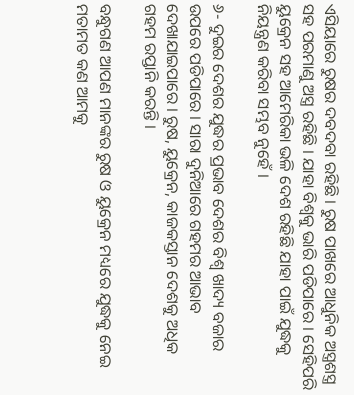ଏସିୟାରେ ରୁଷର ଦବଦବା ରହିଛି । ରୁଷ ପାଖରେ ଆଧୁନିକ ଅସ୍ତ୍ରଶସ୍ତ୍ର ସହ ପରମାଣୁ ଅସ୍ତ୍ର ରହିଛି । ଯାହା ବିଶ୍ଵକୁ ଭାରି ପଡିପାରେ । ସେହିପରି ୟୁକ୍ରେନ ସହ ଆମେରିକା ଭଳି ଦେଶ ରହିଛି ଯାହା ପାଇଁ ଯୁଦ୍ଧକୁ ନିୟନ୍ତ୍ରଣ କରିବା ସମ୍ଭବ ନୁହେଁ ।

୬- ଦୁଇର ଦେଶର ଯୁଦ୍ଧର ପ୍ରଭାବ ଦେଶର ବିଶ୍ଵ ଖାଦ୍ୟ ବଜାର ଉପରେ ପଡିପାରେ । ସାରା ଦୁନିଆରେ ଗହମର ଆଭାବ ଦେଖାଯାଇପାରେ । ରୁଷ, ୟୁକ୍ରେନ, କାଜକସ୍ତାନ ଦେଶକୁ ଅଧିକ ଗହମ ରପ୍ତାନି କରନ୍ତି ।

ବନ୍ଧୁଗଣ ଆପଣ ମାନଙ୍କର ରୁଷ ଓ ୟୁକ୍ରେନ ମଧ୍ୟରେ ଯୁଦ୍ଧକୁ ନେଇ ମତାମତ କଣ ଆମକୁ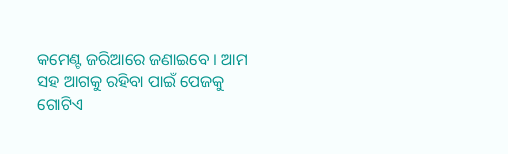କମେଣ୍ଟ ଜରିଆରେ ଜଣାଇବେ । ଆମ ସହ ଆଗକୁ ରହିବା ପାଇଁ ପେଜକୁ ଗୋଟିଏ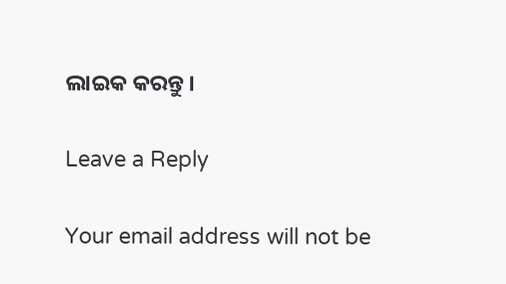ଲାଇକ କରନ୍ତୁ ।

Leave a Reply

Your email address will not be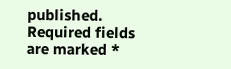published. Required fields are marked *